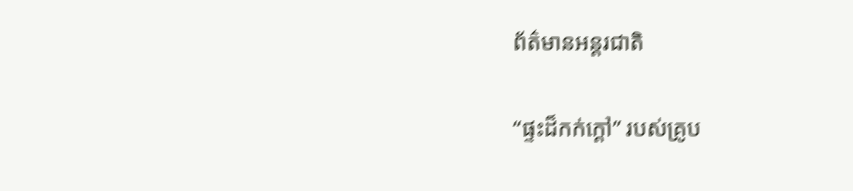ព័ត៌មានអន្តរជាតិ

“ផ្ទះដ៏កក់ក្ដៅ” របស់គ្រូប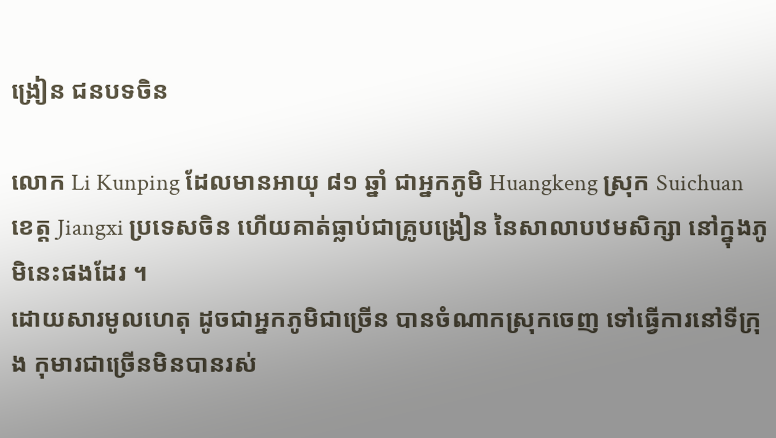ង្រៀន ជនបទចិន

លោក Li Kunping ដែលមានអាយុ ៨១ ឆ្នាំ ជាអ្នកភូមិ Huangkeng ស្រុក Suichuan ខេត្ត Jiangxi ប្រទេសចិន ហើយគាត់ធ្លាប់ជាគ្រូបង្រៀន នៃសាលាបឋមសិក្សា នៅក្នុងភូមិនេះផងដែរ ។
ដោយសារមូលហេតុ ដូចជាអ្នកភូមិជាច្រើន បានចំណាកស្រុកចេញ ទៅធ្វើការនៅទីក្រុង កុមារជាច្រើនមិនបានរស់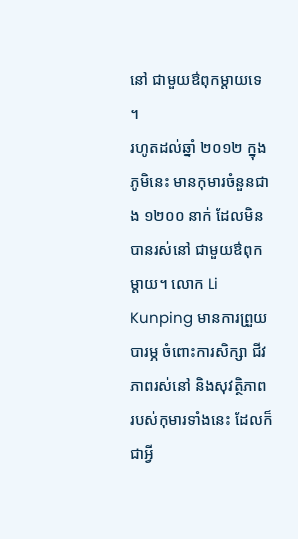នៅ ជាមួយឳពុកម្តាយទេ ។
រហូតដល់ឆ្នាំ ២០១២ ក្នុងភូមិនេះ មានកុមារចំនួនជាង ១២០០ នាក់ ដែលមិនបានរស់នៅ ជាមួយឳពុកម្តាយ។ លោក Li Kunping មានការព្រួយបារម្ភ ចំពោះការសិក្សា ជីវភាពរស់នៅ និងសុវត្ថិភាព របស់កុមារទាំងនេះ ដែលក៏ជាអ្វី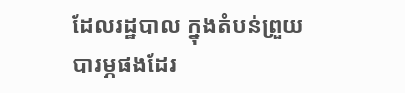ដែលរដ្ឋបាល ក្នុងតំបន់ព្រួយបារម្ភផងដែរ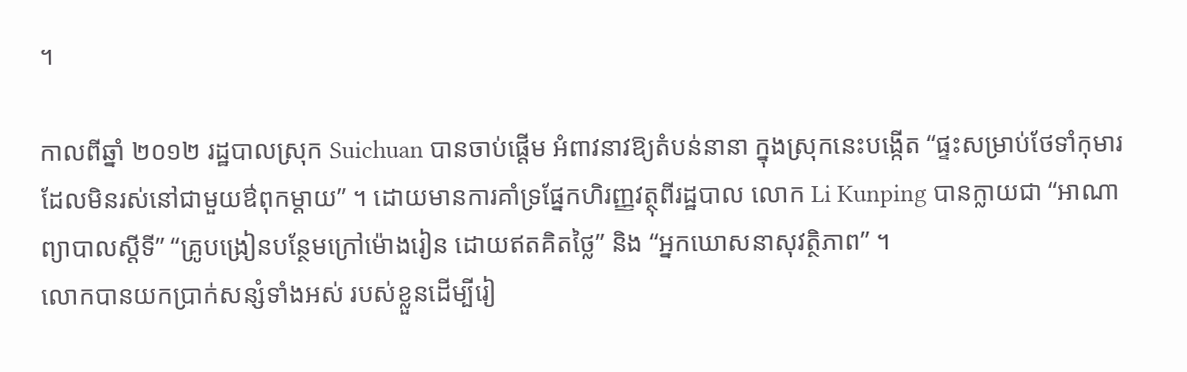។

កាលពីឆ្នាំ ២០១២ រដ្ឋបាលស្រុក Suichuan បានចាប់ផ្តើម អំពាវនាវឱ្យតំបន់នានា ក្នុងស្រុកនេះបង្កើត “ផ្ទះសម្រាប់ថែទាំកុមារ ដែលមិនរស់នៅជាមួយឳពុកម្តាយ” ។ ដោយមានការគាំទ្រផ្នែកហិរញ្ញវត្ថុពីរដ្ឋបាល លោក Li Kunping បានក្លាយជា “អាណាព្យាបាលស្តីទី” “គ្រូបង្រៀនបន្ថែមក្រៅម៉ោងរៀន ដោយឥតគិតថ្លៃ” និង “អ្នកឃោសនាសុវត្ថិភាព” ។
លោកបានយកប្រាក់សន្សំទាំងអស់ របស់ខ្លួនដើម្បីរៀ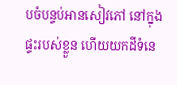បចំបន្ទប់អានសៀវភៅ នៅក្នុងផ្ទះរបស់ខ្លួន ហើយយកដីទំនេ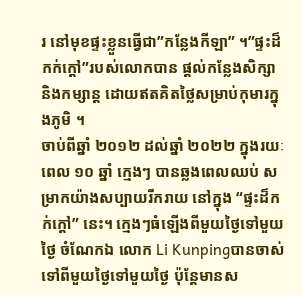រ នៅមុខផ្ទះខ្លួនធ្វើជា”កន្លែងកីឡា” ។”ផ្ទះដ៏កក់ក្ដៅ”របស់លោកបាន ផ្តល់កន្លែងសិក្សានិងកម្សាន្ត ដោយឥតគិតថ្លៃសម្រាប់កុមារក្នុងភូមិ ។
ចាប់ពីឆ្នាំ ២០១២ ដល់ឆ្នាំ ២០២២ ក្នុងរយៈពេល ១០ ឆ្នាំ ក្មេងៗ បានឆ្លងពេលឈប់ សម្រាកយ៉ាងសប្បាយរីករាយ នៅក្នុង “ផ្ទះដ៏កក់ក្ដៅ” នេះ។ ក្មេងៗធំឡើងពីមួយថ្ងៃទៅមួយថ្ងៃ ចំណែកឯ លោក Li Kunpingបានចាស់ទៅពីមួយថ្ងៃទៅមួយថ្ងៃ ប៉ុន្តែមានស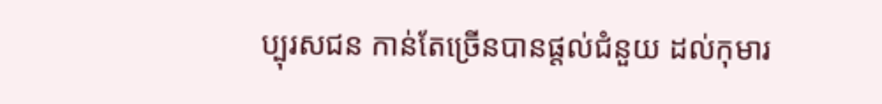ប្បុរសជន កាន់តែច្រើនបានផ្តល់ជំនួយ ដល់កុមារ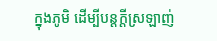ក្នុងភូមិ ដើម្បីបន្តក្តីស្រឡាញ់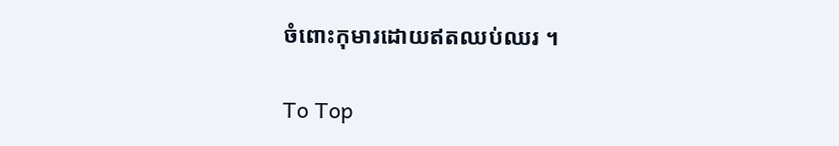ចំពោះកុមារដោយឥតឈប់ឈរ ។

To Top